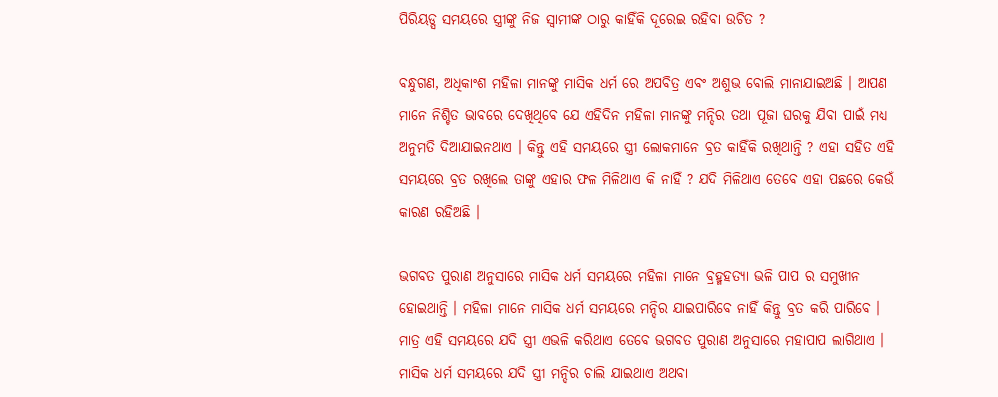ପିରିୟଡ୍ସ ସମୟରେ ସ୍ତ୍ରୀଙ୍କୁ ନିଜ ସ୍ବାମୀଙ୍କ ଠାରୁ କାହିଁକି ଦୂରେଇ ରହିବା ଉଚିତ ?

ବନ୍ଧୁଗଣ, ଅଧିକାଂଶ ମହିଳା ମାନଙ୍କୁ ମାସିକ ଧର୍ମ ରେ ଅପବିତ୍ର ଏବଂ ଅଶୁଭ ବୋଲି ମାନାଯାଇଅଛି । ଆପଣ ମାନେ ନିଶ୍ଚିତ ଭାବରେ ଦେଖିଥିବେ ଯେ ଏହିଦିନ ମହିଳା ମାନଙ୍କୁ ମନ୍ଦିର ତଥା ପୂଜା ଘରକୁ ଯିବା ପାଇଁ ମଧ୍ୟ ଅନୁମତି ଦିଆଯାଇନଥାଏ । କିନ୍ତୁ ଏହି ସମୟରେ ସ୍ତ୍ରୀ ଲୋକମାନେ ବ୍ରତ କାହିଁକି ରଖିଥାନ୍ତି ? ଏହା ସହିତ ଏହି ସମୟରେ ବ୍ରତ ରଖିଲେ ତାଙ୍କୁ ଏହାର ଫଳ ମିଳିଥାଏ କି ନାହିଁ ? ଯଦି ମିଳିଥାଏ ତେବେ ଏହା ପଛରେ କେଉଁ କାରଣ ରହିଅଛି ।

ଭଗବତ ପୁରାଣ ଅନୁସାରେ ମାସିକ ଧର୍ମ ସମୟରେ ମହିଳା ମାନେ ବ୍ରହ୍ମହତ୍ୟା ଭଳି ପାପ ର ସମୁଖୀନ ହୋଇଥାନ୍ତି । ମହିଳା ମାନେ ମାସିକ ଧର୍ମ ସମୟରେ ମନ୍ଦିର ଯାଇପାରିବେ ନାହିଁ କିନ୍ତୁ ବ୍ରତ କରି ପାରିବେ । ମାତ୍ର ଏହି ସମୟରେ ଯଦି ସ୍ତ୍ରୀ ଏଭଳି କରିଥାଏ ତେବେ ଭଗବତ ପୁରାଣ ଅନୁସାରେ ମହାପାପ ଲାଗିଥାଏ । ମାସିକ ଧର୍ମ ସମୟରେ ଯଦି ସ୍ତ୍ରୀ ମନ୍ଦିର ଚାଲି ଯାଇଥାଏ ଅଥବା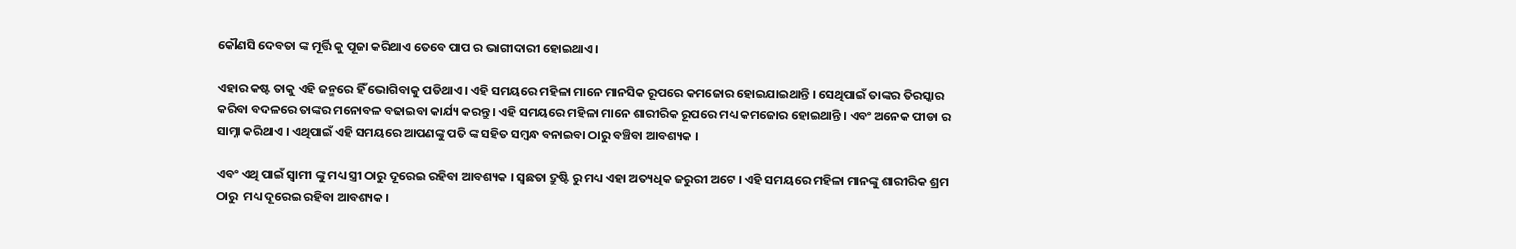କୌଣସି ଦେବତା ଙ୍କ ମୂର୍ତ୍ତି କୁ ପୂଜା କରିଥାଏ ତେବେ ପାପ ର ଭାଗୀଦାରୀ ହୋଇଥାଏ ।

ଏହାର କଷ୍ଟ ତାକୁ ଏହି ଜନ୍ମରେ ହିଁ ଭୋଗିବାକୁ ପଡିଥାଏ । ଏହି ସମୟରେ ମହିଳା ମାନେ ମାନସିକ ରୂପରେ କମଜୋର ହୋଇଯାଇଥାନ୍ତି । ସେଥିପାଇଁ ତାଙ୍କର ତିରସ୍କାର କରିବା ବଦଳରେ ତାଙ୍କର ମନୋବଳ ବଢାଇବା କାର୍ଯ୍ୟ କରନ୍ତୁ । ଏହି ସମୟରେ ମହିଳା ମାନେ ଶାରୀରିକ ରୂପରେ ମଧ୍ୟ କମଜୋର ହୋଇଥାନ୍ତି । ଏବଂ ଅନେକ ପୀଡା ର ସାମ୍ନା କରିଥାଏ । ଏଥିପାଇଁ ଏହି ସମୟରେ ଆପଣଙ୍କୁ ପତି ଙ୍କ ସହିତ ସମ୍ବନ୍ଧ ବନାଇବା ଠାରୁ ବଞ୍ଚିବା ଆବଶ୍ୟକ ।

ଏବଂ ଏଥି ପାଇଁ ସ୍ଵାମୀ ଙ୍କୁ ମଧ୍ୟ ସ୍ତ୍ରୀ ଠାରୁ ଦୂରେଇ ରହିବା ଆବଶ୍ୟକ । ସ୍ଵଛତା ଦ୍ରୁଷ୍ଟି ରୁ ମଧ୍ୟ ଏହା ଅତ୍ୟଧିକ ଜରୁରୀ ଅଟେ । ଏହି ସମୟରେ ମହିଳା ମାନଙ୍କୁ ଶାରୀରିକ ଶ୍ରମ ଠାରୁ  ମଧ୍ୟ ଦୂରେଇ ରହିବା ଆବଶ୍ୟକ ।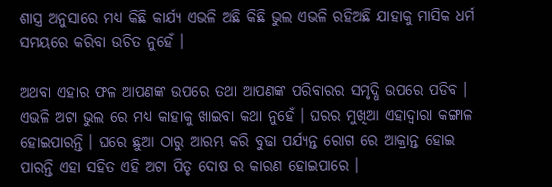ଶାସ୍ତ୍ର ଅନୁସାରେ ମଧ୍ୟ କିଛି କାର୍ଯ୍ୟ ଏଭଳି ଅଛି କିଛି ଭୁଲ ଏଭଳି ରହିଅଛି ଯାହାକୁ ମାସିକ ଧର୍ମ ସମୟରେ କରିବା ଉଚିତ ନୁହେଁ ।

ଅଥବା ଏହାର ଫଳ ଆପଣଙ୍କ ଉପରେ ତଥା ଆପଣଙ୍କ ପରିବାରର ସମୃଦ୍ଧି ଉପରେ ପଡିବ । ଏଭଳି ଅଟା ଭୁଲ ରେ ମଧ୍ୟ କାହାକୁ ଖାଇବା କଥା ନୁହେଁ । ଘରର ମୁଖିଆ ଏହାଦ୍ଵାରା କଙ୍ଗାଳ ହୋଇପାରନ୍ତି । ଘରେ ଛୁଆ ଠାରୁ ଆରମ୍ଭ କରି ବୁଢା ପର୍ଯ୍ୟନ୍ତ ରୋଗ ରେ ଆକ୍ରାନ୍ତ ହୋଇ ପାରନ୍ତି ଏହା ସହିତ ଏହି ଅଟା ପିତୃ ଦୋଷ ର କାରଣ ହୋଇପାରେ ।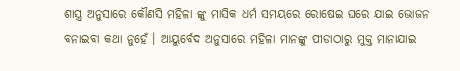ଶାସ୍ତ୍ର ଅନୁସାରେ କୌଣସି ମହିଳା ଙ୍କୁ ମାସିକ ଧର୍ମ ସମୟରେ ରୋଷେଇ ଘରେ ଯାଇ ଭୋଜନ ବନାଇବା କଥା ନୁହେଁ । ଆୟୁର୍ବେଦ ଅନୁସାରେ ମହିଳା ମାନଙ୍କୁ ପୀଡାଠାରୁ ମୁକ୍ତ ମାନାଯାଇ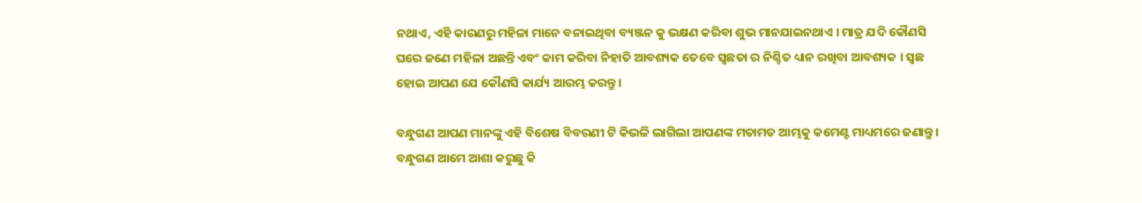ନଥାଏ, ଏହି କାରଣରୁ ମହିଳା ମାନେ ବନାଇଥିବା ବ୍ୟଞ୍ଜନ କୁ ଭକ୍ଷଣ କରିବା ଶୁଭ ମାନଯାଇନଥାଏ । ମାତ୍ର ଯଦି କୌଣସି ଘରେ ଜଣେ ମହିଳା ଅଛନ୍ତି ଏବଂ କାମ କରିବା ନିହାତି ଆବଶ୍ୟକ ତେବେ ସ୍ଵଛତା ର ନିଶ୍ଚିତ ଧ୍ୟାନ ରଖିବା ଆବଶ୍ୟକ । ସ୍ଵଛ ହୋଇ ଆପଣ ଯେ କୌଣସି କାର୍ଯ୍ୟ ଆରମ୍ଭ କରନ୍ତୁ ।

ବନ୍ଧୁଗଣ ଆପଣ ମାନଙ୍କୁ ଏହି ବିଶେଷ ବିବରଣୀ ଟି କିଭଳି ଲାଗିଲା ଆପଣଙ୍କ ମତାମତ ଆମ୍ଭକୁ କମେଣ୍ଟ ମାଧ୍ୟମରେ ଜଣାନ୍ତୁ । ବନ୍ଧୁଗଣ ଆମେ ଆଶା କରୁଛୁ କି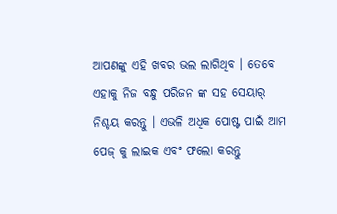ଆପଣଙ୍କୁ ଏହି ଖବର ଭଲ ଲାଗିଥିବ । ତେବେ ଏହାକୁ ନିଜ ବନ୍ଧୁ ପରିଜନ ଙ୍କ ସହ ସେୟାର୍ ନିଶ୍ଚୟ କରନ୍ତୁ । ଏଭଳି ଅଧିକ ପୋଷ୍ଟ ପାଇଁ ଆମ ପେଜ୍ କୁ ଲାଇକ ଏବଂ ଫଲୋ କରନ୍ତୁ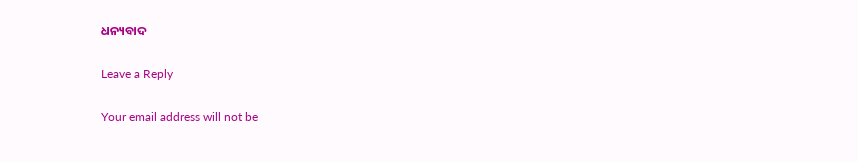ଧନ୍ୟବାଦ

Leave a Reply

Your email address will not be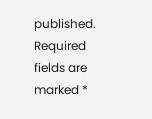published. Required fields are marked *